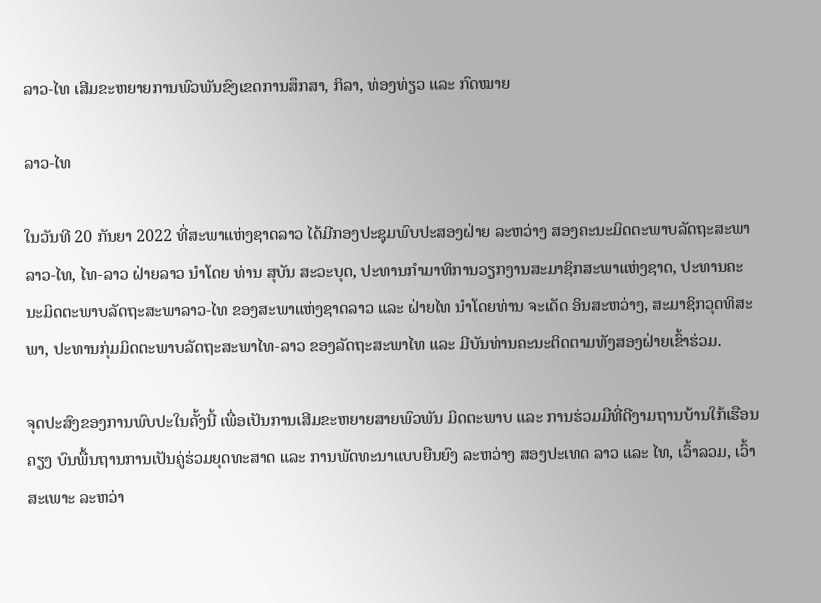ລາວ-ໄທ ເສີມຂະຫຍາຍການພົວພັນຂົງເຂດການສຶກສາ, ກິລາ, ທ່ອງທ່ຽວ ແລະ ກົດໝາຍ

ລາວ-ໄທ

ໃນວັນທີ 20 ກັນຍາ 2022 ທີ່ສະພາແຫ່ງຊາດລາວ ໄດ້ມີກອງປະຊຸມພົບປະສອງຝ່າຍ ລະຫວ່າງ ສອງຄະນະມິດຕະພາບລັດຖະສະພາ ລາວ-ໄທ, ໄທ-ລາວ ຝ່າຍລາວ ນໍາໂດຍ ທ່ານ ສຸບັນ ສະວະບຸດ, ປະທານກຳມາທິການວຽກງານສະມາຊິກສະພາແຫ່ງຊາດ, ປະທານຄະນະມິດຕະພາບລັດຖະສະພາລາວ-ໄທ ຂອງສະພາແຫ່ງຊາດລາວ ແລະ ຝ່າຍໄທ ນໍາໂດຍທ່ານ ຈະເດັດ ອິນສະຫວ່າງ, ສະມາຊິກວຸດທິສະພາ, ປະທານກຸ່ມມິດຕະພາບລັດຖະສະພາໄທ-ລາວ ຂອງລັດຖະສະພາໄທ ແລະ ມີບັນທ່ານຄະນະຕິດຕາມທັງສອງຝ່າຍເຂົ້າຮ່ວມ.

ຈຸດປະສົງຂອງການພົບປະໃນຄັ້ງນີ້ ເພື່ອເປັນການເສີມຂະຫຍາຍສາຍພົວພັນ ມິດຕະພາບ ແລະ ການຮ່ວມມືທີ່ດີງາມຖານບ້ານໃກ້ເຮືອນຄຽງ ບົນພື້ນຖານການເປັນຄູ່ຮ່ວມຍຸດທະສາດ ແລະ ການພັດທະນາແບບຍືນຍົງ ລະຫວ່າງ ສອງປະເທດ ລາວ ແລະ ໄທ, ເວົ້າລວມ, ເວົ້າສະເພາະ ລະຫວ່າ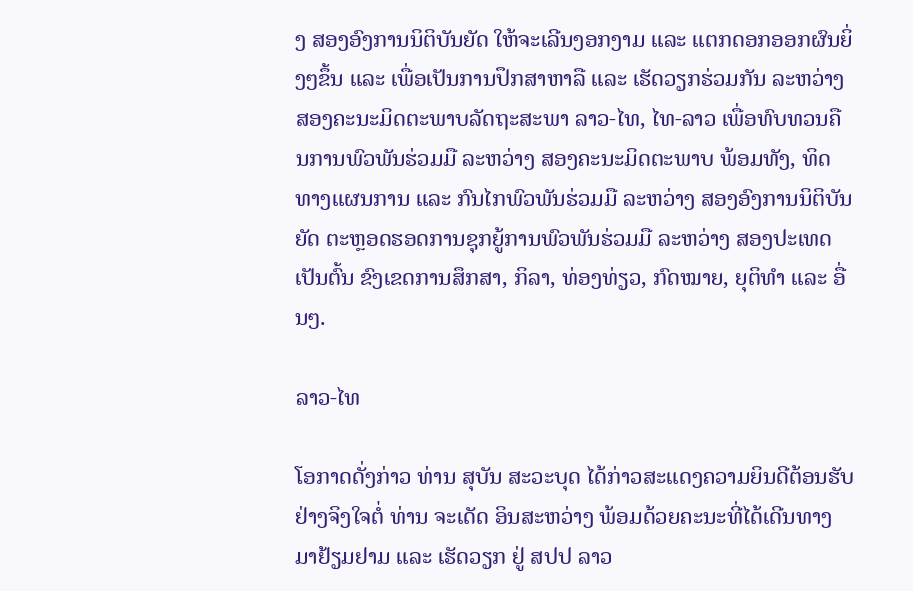ງ ສອງອົງການນິຕິບັນຍັດ ໃຫ້ຈະເລີນງອກງາມ ແລະ ແຕກດອກອອກຜົນຍິ່ງໆຂຶ້ນ ແລະ ເພື່ອເປັນການປຶກສາຫາລື ແລະ ເຮັດວຽກຮ່ວມກັນ ລະຫວ່າງ ສອງຄະນະມິດຕະພາບລັດຖະສະພາ ລາວ-ໄທ, ໄທ-ລາວ ເພື່ອທົບທວນຄືນການພົວພັນຮ່ວມມື ລະຫວ່າງ ສອງຄະນະມິດຕະພາບ ພ້ອມທັງ, ທິດທາງແຜນການ ແລະ ກົນໄກພົວພັນຮ່ວມມື ລະຫວ່າງ ສອງອົງການນິຕິບັນຍັດ ຕະຫຼອດຮອດການຊຸກຍູ້ການພົວພັນຮ່ວມມື ລະຫວ່າງ ສອງປະເທດ ເປັນຕົ້ນ ຂົງເຂດການສຶກສາ, ກິລາ, ທ່ອງທ່ຽວ, ກົດໝາຍ, ຍຸຕິທໍາ ແລະ ອື່ນໆ.

ລາວ-ໄທ

ໂອກາດດັ່ງກ່າວ ທ່ານ ສຸບັນ ສະວະບຸດ ໄດ້ກ່າວສະແດງຄວາມຍິນດີຕ້ອນຮັບ ຢ່າງຈິງໃຈຕໍ່ ທ່ານ ຈະເດັດ ອິນສະຫວ່າງ ພ້ອມດ້ວຍຄະນະທີ່ໄດ້ເດີນທາງມາຢ້ຽມຢາມ ແລະ ເຮັດວຽກ ຢູ່ ສປປ ລາວ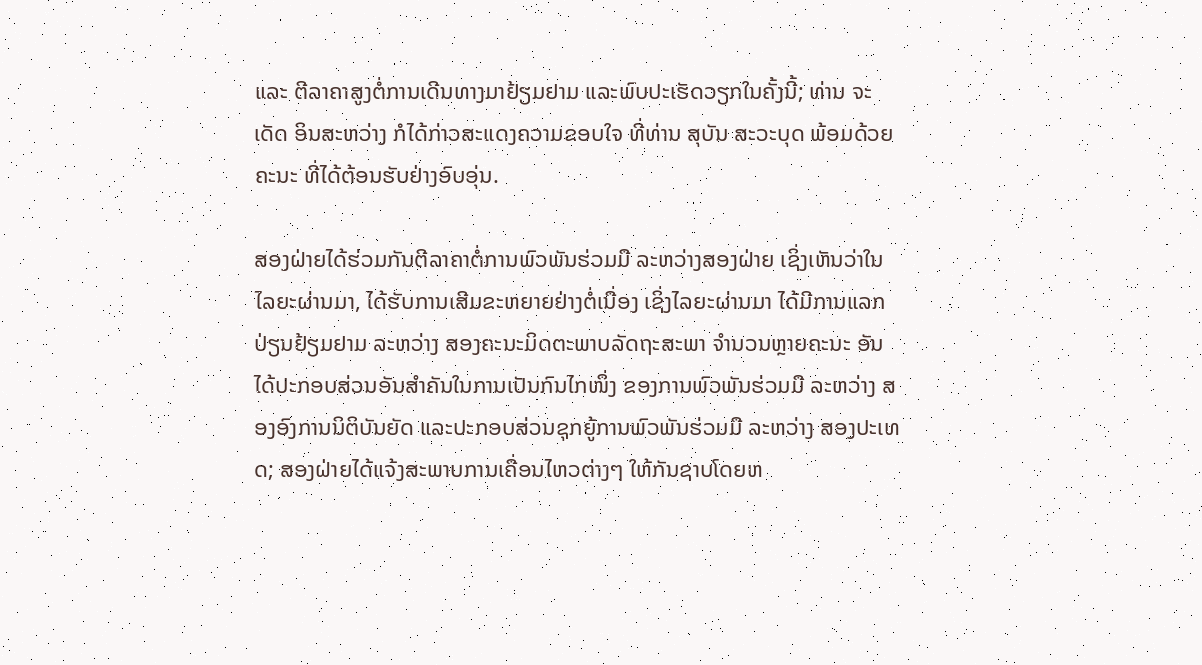ແລະ ຕີລາຄາສູງຕໍ່ການເດີນທາງມາຢ້ຽມຢາມ ແລະພົບປະເຮັດວຽກໃນຄັ້ງນີ້; ທ່ານ ຈະເດັດ ອິນສະຫວ່າງ ກໍໄດ້ກ່າວສະແດງຄວາມຂອບໃຈ ທີ່ທ່ານ ສຸບັນ ສະວະບຸດ ພ້ອມດ້ວຍຄະນະ ທີ່ໄດ້ຕ້ອນຮັບຢ່າງອົບອຸ່ນ.

ສອງຝ່າຍໄດ້ຮ່ວມກັນຕີລາຄາຕໍ່ການພົວພັນຮ່ວມມື ລະຫວ່າງສອງຝ່າຍ ເຊິ່ງເຫັນວ່າໃນໄລຍະຜ່ານມາ, ໄດ້ຮັບການເສີມຂະຫຍາຍຢ່າງຕໍ່ເນື່ອງ ເຊິ່ງໄລຍະຜ່ານມາ ໄດ້ມີການແລກປ່ຽນຢ້ຽມຢາມ ລະຫວ່າງ ສອງຄະນະມິດຕະພາບລັດຖະສະພາ ຈໍານວນຫຼາຍຄະນະ ອັນໄດ້ປະກອບສ່ວນອັນສໍາຄັນໃນການເປັນກົນໄກໜຶ່ງ ຂອງການພົວພັນຮ່ວມມື ລະຫວ່າງ ສອງອົງການນິຕິບັນຍັດ ແລະປະກອບສ່ວນຊຸກຍູ້ການພົວພັນຮ່ວມມື ລະຫວ່າງ ສອງປະເທດ; ສອງຝ່າຍໄດ້ແຈ້ງສະພາບການເຄື່ອນໄຫວຕ່າງໆ ໃຫ້ກັນຊາບໂດຍຫ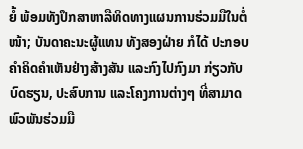ຍໍ້ ພ້ອມທັງປຶກສາຫາລືທິດທາງແຜນການຮ່ວມມືໃນຕໍ່ໜ້າ; ບັນດາຄະນະຜູ້ແທນ ທັງສອງຝ່າຍ ກໍໄດ້ ປະກອບຄໍາຄິດຄໍາເຫັນຢ່າງສ້າງສັນ ແລະກົງໄປກົງມາ ກ່ຽວກັບບົດຮຽນ, ປະສົບການ ແລະໂຄງການຕ່າງໆ ທີ່ສາມາດພົວພັນຮ່ວມມື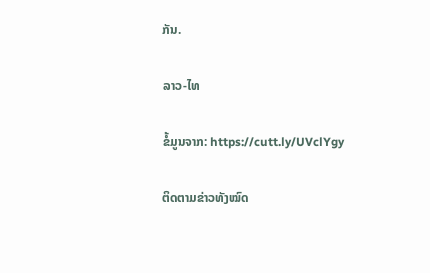ກັນ.

ລາວ-ໄທ

ຂໍ້ມູນຈາກ: https://cutt.ly/UVclYgy

ຕິດຕາມຂ່າວທັງໝົດ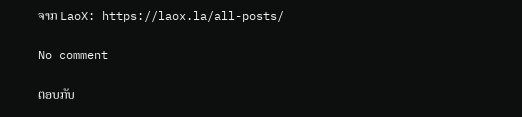ຈາກ LaoX: https://laox.la/all-posts/

No comment

ຕອບກັບ